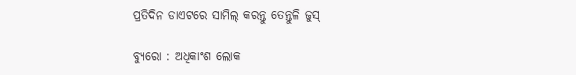ପ୍ରତିଦିନ ଡାଏଟରେ ସାମିଲ୍ କରନ୍ତୁ ତେନ୍ତୁଳି ଜୁସ୍

ବ୍ୟୁରୋ : ଅଧିକାଂଶ ଲୋକ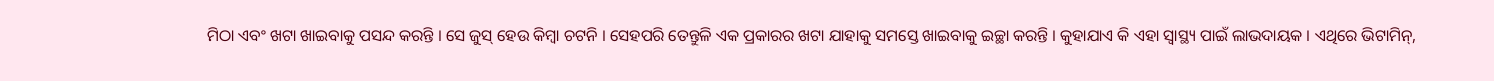ମିଠା ଏବଂ ଖଟା ଖାଇବାକୁ ପସନ୍ଦ କରନ୍ତି । ସେ ଜୁସ୍ ହେଉ କିମ୍ବା ଚଟନି । ସେହପରି ତେନ୍ତୁଳି ଏକ ପ୍ରକାରର ଖଟା ଯାହାକୁ ସମସ୍ତେ ଖାଇବାକୁ ଇଚ୍ଛା କରନ୍ତି । କୁହାଯାଏ କି ଏହା ସ୍ୱାସ୍ଥ୍ୟ ପାଇଁ ଲାଭଦାୟକ । ଏଥିରେ ଭିଟାମିନ୍,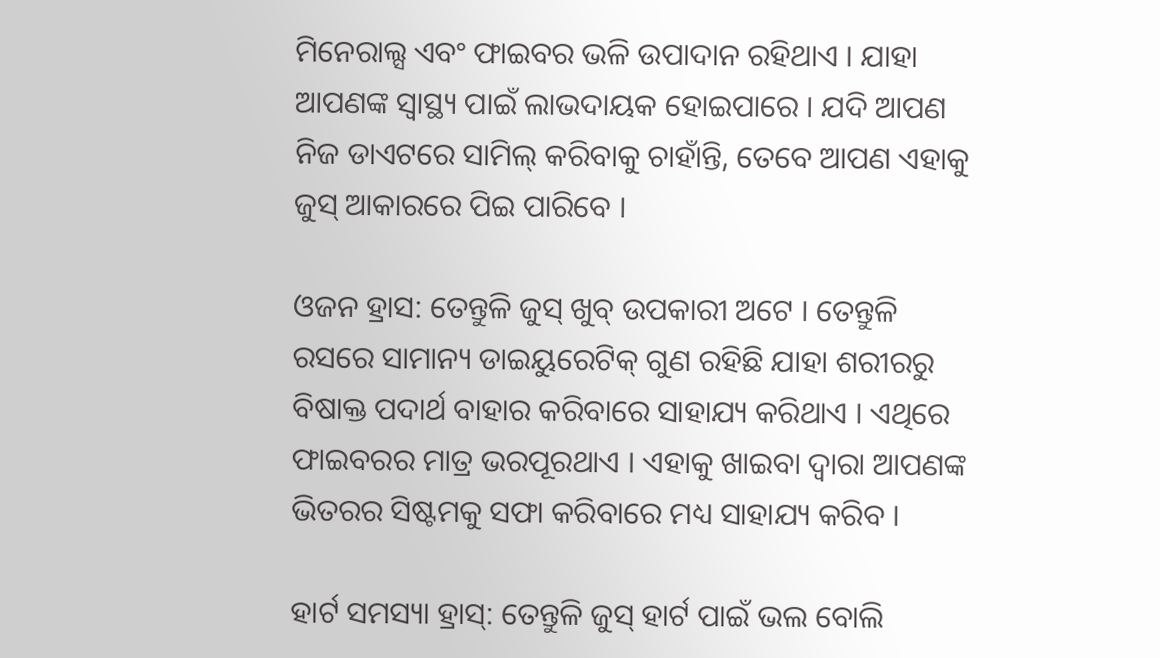ମିନେରାଲ୍ସ ଏବଂ ଫାଇବର ଭଳି ଉପାଦାନ ରହିଥାଏ । ଯାହା ଆପଣଙ୍କ ସ୍ୱାସ୍ଥ୍ୟ ପାଇଁ ଲାଭଦାୟକ ହୋଇପାରେ । ଯଦି ଆପଣ ନିଜ ଡାଏଟରେ ସାମିଲ୍ କରିବାକୁ ଚାହାଁନ୍ତି, ତେବେ ଆପଣ ଏହାକୁ ଜୁସ୍ ଆକାରରେ ପିଇ ପାରିବେ ।

ଓଜନ ହ୍ରାସ: ତେନ୍ତୁଳି ଜୁସ୍ ଖୁବ୍ ଉପକାରୀ ଅଟେ । ତେନ୍ତୁଳି ରସରେ ସାମାନ୍ୟ ଡାଇୟୁରେଟିକ୍ ଗୁଣ ରହିଛି ଯାହା ଶରୀରରୁ ବିଷାକ୍ତ ପଦାର୍ଥ ବାହାର କରିବାରେ ସାହାଯ୍ୟ କରିଥାଏ । ଏଥିରେ ଫାଇବରର ମାତ୍ର ଭରପୂରଥାଏ । ଏହାକୁ ଖାଇବା ଦ୍ୱାରା ଆପଣଙ୍କ ଭିତରର ସିଷ୍ଟମକୁ ସଫା କରିବାରେ ମଧ୍ୟ ସାହାଯ୍ୟ କରିବ ।

ହାର୍ଟ ସମସ୍ୟା ହ୍ରାସ୍: ତେନ୍ତୁଳି ଜୁସ୍ ହାର୍ଟ ପାଇଁ ଭଲ ବୋଲି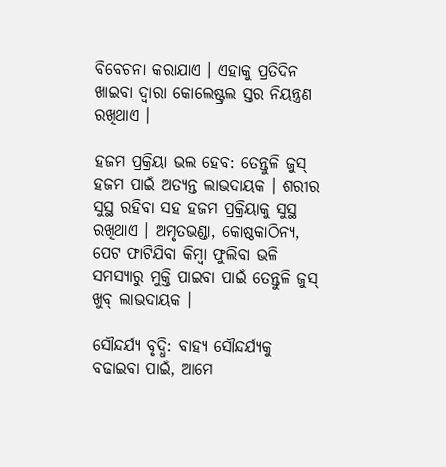ବିବେଚନା କରାଯାଏ । ଏହାକୁ ପ୍ରତିଦିନ ଖାଇବା ଦ୍ୱାରା କୋଲେଷ୍ଟ୍ରଲ ସ୍ତର ନିୟନ୍ତ୍ରଣ ରଖିଥାଏ ।

ହଜମ ପ୍ରକ୍ରିୟା ଭଲ ହେବ: ତେନ୍ତୁଳି ଜୁସ୍ ହଜମ ପାଇଁ ଅତ୍ୟନ୍ତ ଲାଭଦାୟକ । ଶରୀର ସୁସ୍ଥ ରହିବା ସହ ହଜମ ପ୍ରକ୍ରିୟାକୁ ସୁସ୍ଥ ରଖିଥାଏ । ଅମୃତଭଣ୍ଡା, କୋଷ୍ଠକାଠିନ୍ୟ, ପେଟ ଫାଟିଯିବା କିମ୍ବା ଫୁଲିବା ଭଳି ସମସ୍ୟାରୁ ମୁକ୍ତି ପାଇବା ପାଇଁ ତେନ୍ତୁଳି ଜୁସ୍ ଖୁବ୍ ଲାଭଦାୟକ ।

ସୌନ୍ଦର୍ଯ୍ୟ ବୃଦ୍ଧି: ବାହ୍ୟ ସୌନ୍ଦର୍ଯ୍ୟକୁ ବଢାଇବା ପାଇଁ, ଆମେ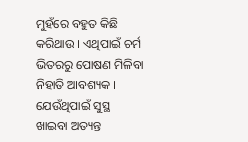ମୁହଁରେ ବହୁତ କିଛି କରିଥାଉ । ଏଥିପାଇଁ ଚର୍ମ ଭିତରରୁ ପୋଷଣ ମିଳିବା ନିହାତି ଆବଶ୍ୟକ । ଯେଉଁଥିପାଇଁ ସୁସ୍ଥ ଖାଇବା ଅତ୍ୟନ୍ତ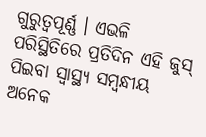ଗୁରୁତ୍ୱପୂର୍ଣ୍ଣ । ଏଭଳି ପରିସ୍ଥିତିରେ ପ୍ରତିଦିନ ଏହି ଜୁସ୍ ପିଇବା ସ୍ୱାସ୍ଥ୍ୟ ସମ୍ବନ୍ଧୀୟ ଅନେକ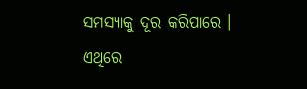ସମସ୍ୟାକୁ ଦୂର କରିପାରେ । ଏଥିରେ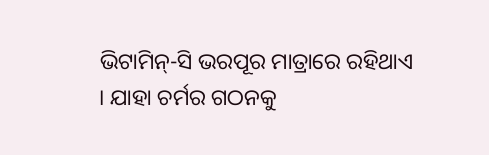ଭିଟାମିନ୍-ସି ଭରପୂର ମାତ୍ରାରେ ରହିଥାଏ । ଯାହା ଚର୍ମର ଗଠନକୁ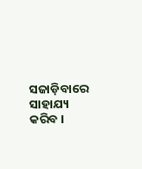ସଜାଡ଼ିବାରେ ସାହାଯ୍ୟ କରିବ ।